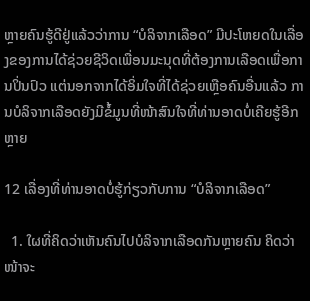ຫຼາຍຄົນຮູ້ດີຢູ່ແລ້ວວ່າການ “ບໍລິຈາກເລືອດ” ມີປະໂຫຍດໃນເລື່ອງຂອງການໄດ້ຊ່ວຍຊີວິດເພື່ອນມະນຸດທີ່ຕ້ອງການເລືອດເພື່ອການປິ່ນປົວ ແຕ່ນອກຈາກໄດ້ອິ່ມໃຈທີ່ໄດ້ຊ່ວຍເຫຼືອຄົນອື່ນແລ້ວ ການບໍລິຈາກເລືອດຍັງມີຂໍ້ມູນທີ່ໜ້າສົນໃຈທີ່ທ່ານອາດບໍ່ເຄີຍຮູ້ອີກຫຼາຍ

12 ເລື່ອງທີ່ທ່ານອາດບໍ່ຮູ້ກ່ຽວກັບການ “ບໍລິຈາກເລືອດ”

  1. ໃຜທີ່ຄິດວ່າເຫັນຄົນໄປບໍລິຈາກເລືອດກັນຫຼາຍຄົນ ຄິດວ່າໜ້າຈະ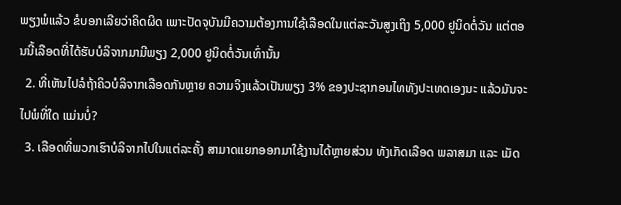ພຽງພໍແລ້ວ ຂໍບອກເລີຍວ່າຄິດຜິດ ເພາະປັດຈຸບັນມີຄວາມຕ້ອງການໃຊ້ເລືອດໃນແຕ່ລະວັນສູງເຖິງ 5,000 ຢູນິດຕໍ່ວັນ ແຕ່ຕອນນີ້ເລືອດທີ່ໄດ້ຮັບບໍລິຈາກມາມີພຽງ 2,000 ຢູນິດຕໍ່ວັນເທົ່ານັ້ນ
  2. ທີ່ເຫັນໄປລໍຖ້າຄິວບໍລິຈາກເລືອດກັນຫຼາຍ ຄວາມຈິງແລ້ວເປັນພຽງ 3% ຂອງປະຊາກອນໄທທັງປະເທດເອງນະ ແລ້ວມັນຈະໄປພໍທີ່ໃດ ແມ່ນບໍ່?
  3. ເລືອດທີ່ພວກເຮົາບໍລິຈາກໄປໃນແຕ່ລະຄັ້ງ ສາມາດແຍກອອກມາໃຊ້ງານໄດ້ຫຼາຍສ່ວນ ທັງເກັດເລືອດ ພລາສມາ ແລະ ເມັດ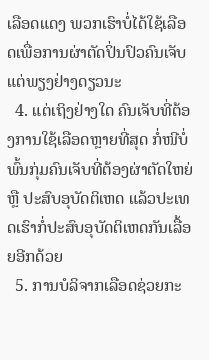ເລືອດແດງ ພວກເຮົາບໍ່ໄດ້ໃຊ້ເລືອດເພື່ອການຜ່າຕັດປິ່ນປົວຄົນເຈັບແຕ່ພຽງຢ່າງດຽວນະ
  4. ແຕ່ເຖິງຢ່າງໃດ ຄົນເຈັບທີ່ຕ້ອງການໃຊ້ເລືອດຫຼາຍທີ່ສຸດ ກໍ່ໜີບໍ່ພົ້ນກຸ່ມຄົນເຈັບທີ່ຕ້ອງຜ່າຕັດໃຫຍ່ ຫຼື ປະສົບອຸບັດຕິເຫດ ແລ້ວປະເທດເຮົາກໍ່ປະສົບອຸບັດຕິເຫດກັນເລື້ອຍອີກດ້ວຍ
  5. ການບໍລິຈາກເລືອດຊ່ວຍກະ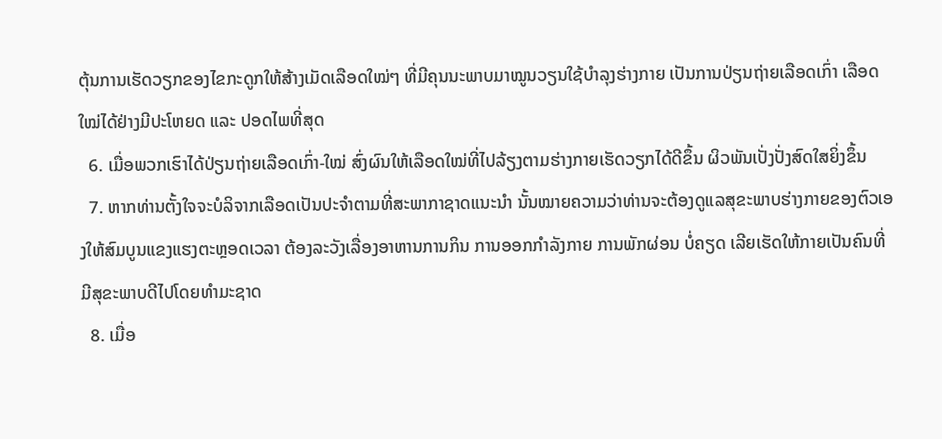ຕຸ້ນການເຮັດວຽກຂອງໄຂກະດູກໃຫ້ສ້າງເມັດເລືອດໃໝ່ໆ ທີ່ມີຄຸນນະພາບມາໝູນວຽນໃຊ້ບໍາລຸງຮ່າງກາຍ ເປັນການປ່ຽນຖ່າຍເລືອດເກົ່າ ເລືອດໃໝ່ໄດ້ຢ່າງມີປະໂຫຍດ ແລະ ປອດໄພທີ່ສຸດ
  6. ເມື່ອພວກເຮົາໄດ້ປ່ຽນຖ່າຍເລືອດເກົ່າ-ໃໝ່ ສົ່ງຜົນໃຫ້ເລືອດໃໝ່ທີ່ໄປລ້ຽງຕາມຮ່າງກາຍເຮັດວຽກໄດ້ດີຂຶ້ນ ຜິວພັນເປັ່ງປັ່ງສົດໃສຍິ່ງຂຶ້ນ
  7. ຫາກທ່ານຕັ້ງໃຈຈະບໍລິຈາກເລືອດເປັນປະຈໍາຕາມທີ່ສະພາກາຊາດແນະນໍາ ນັ້ນໝາຍຄວາມວ່າທ່ານຈະຕ້ອງດູແລສຸຂະພາບຮ່າງກາຍຂອງຕົວເອງໃຫ້ສົມບູນແຂງແຮງຕະຫຼອດເວລາ ຕ້ອງລະວັງເລື່ອງອາຫານການກິນ ການອອກກໍາລັງກາຍ ການພັກຜ່ອນ ບໍ່ຄຽດ ເລີຍເຮັດໃຫ້ກາຍເປັນຄົນທີ່ມີສຸຂະພາບດີໄປໂດຍທໍາມະຊາດ
  8. ເມື່ອ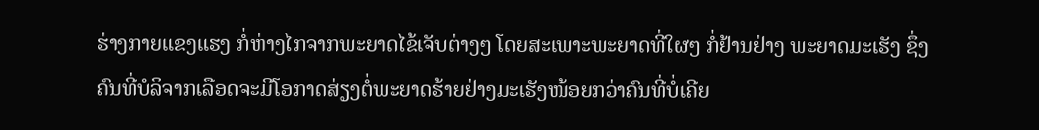ຮ່າງກາຍແຂງແຮງ ກໍ່ຫ່າງໄກຈາກພະຍາດໄຂ້ເຈັບຕ່າງໆ ໂດຍສະເພາະພະຍາດທີ່ໃຜໆ ກໍ່ຢ້ານຢ່າງ ພະຍາດມະເຮັງ ຊຶ່ງຄົນທີ່ບໍລິຈາກເລືອດຈະມີໂອກາດສ່ຽງຕໍ່ພະຍາດຮ້າຍຢ່າງມະເຮັງໜ້ອຍກວ່າຄົນທີ່ບໍ່ເຄີຍ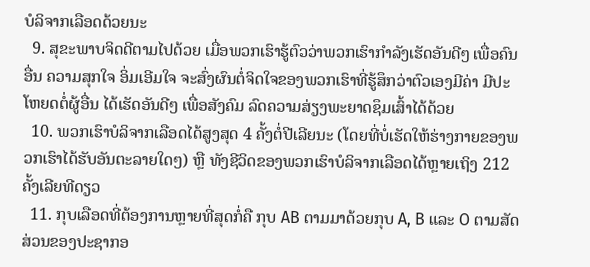ບໍລິຈາກເລືອດດ້ວຍນະ
  9. ສຸຂະພາບຈິດດີຕາມໄປດ້ວຍ ເມື່ອພວກເຮົາຮູ້ຕົວວ່າພວກເຮົາກໍາລັງເຮັດອັນດີໆ ເພື່ອຄົນອື່ນ ຄວາມສຸກໃຈ ອິ່ມເອີມໃຈ ຈະສົ່ງຜົນຕໍ່ຈິດໃຈຂອງພວກເຮົາທີ່ຮູ້ສຶກວ່າຕົວເອງມີຄ່າ ມີປະໂຫຍດຕໍ່ຜູ້ອື່ນ ໄດ້ເຮັດອັນດີໆ ເພື່ອສັງຄົມ ລົດຄວາມສ່ຽງພະຍາດຊຶມເສົ້າໄດ້ດ້ວຍ
  10. ພວກເຮົາບໍລິຈາກເລືອດໄດ້ສູງສຸດ 4 ຄັ້ງຕໍ່ປີເລີຍນະ (ໂດຍທີ່ບໍ່ເຮັດໃຫ້ຮ່າງກາຍຂອງພວກເຮົາໄດ້ຮັບອັນຕະລາຍໃດໆ) ຫຼື ທັງຊີວິດຂອງພວກເຮົາບໍລິຈາກເລືອດໄດ້ຫຼາຍເຖິງ 212 ຄັ້ງເລີຍທີດຽວ
  11. ກຸບເລືອດທີ່ຕ້ອງການຫຼາຍທີ່ສຸດກໍ່ຄື ກຸບ AB ຕາມມາດ້ວຍກຸບ A, B ແລະ O ຕາມສັດສ່ວນຂອງປະຊາກອ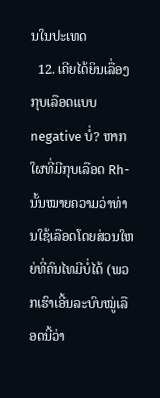ນໃນປະເທດ
  12. ເຄີຍໄດ້ຍິນເລື່ອງກຸບເລືອດແບບ negative ບໍ່? ຫາກໃຜທີ່ມີກຸບເລືອດ Rh- ນັ້ນໝາຍຄວາມວ່າທ່ານໃຊ້ເລືອດໂດຍສ່ວນໃຫຍ່ທີ່ຄົນໄທມີບໍ່ໄດ້ (ພວກເຮົາເອີ້ນລະບົບໝູ່ເລືອດນີ້ວ່າ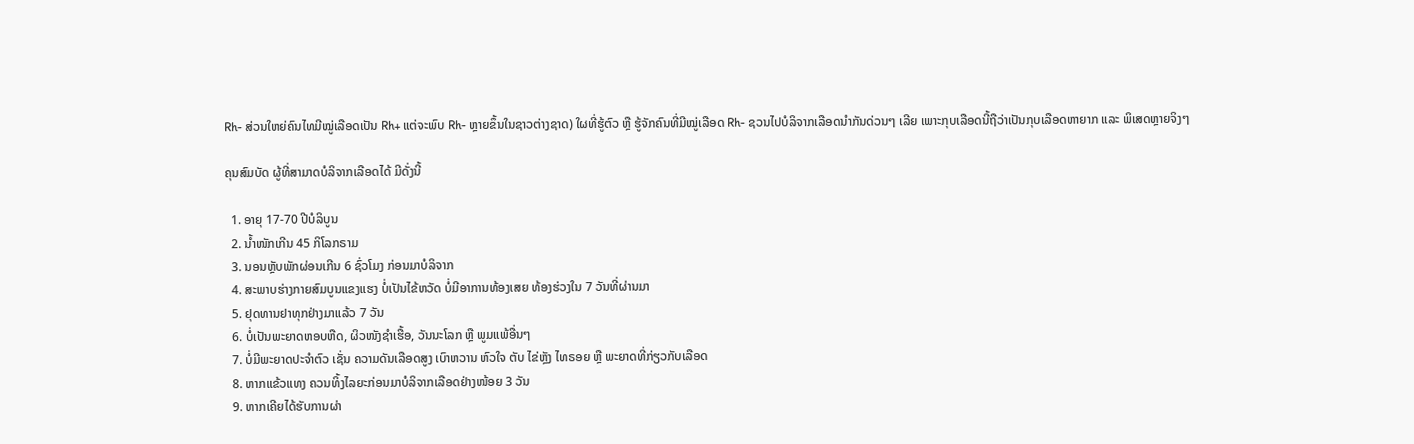Rh- ສ່ວນໃຫຍ່ຄົນໄທມີໝູ່ເລືອດເປັນ Rh+ ແຕ່ຈະພົບ Rh- ຫຼາຍຂຶ້ນໃນຊາວຕ່າງຊາດ) ໃຜທີ່ຮູ້ຕົວ ຫຼື ຮູ້ຈັກຄົນທີ່ມີໝູ່ເລືອດ Rh- ຊວນໄປບໍລິຈາກເລືອດນໍາກັນດ່ວນໆ ເລີຍ ເພາະກຸບເລືອດນີ້ຖືວ່າເປັນກຸບເລືອດຫາຍາກ ແລະ ພິເສດຫຼາຍຈິງໆ

ຄຸນສົມບັດ ຜູ້ທີ່ສາມາດບໍລິຈາກເລືອດໄດ້ ມີດັ່ງນີ້

  1. ອາຍຸ 17-70 ປີບໍລິບູນ
  2. ນໍ້າໜັກເກີນ 45 ກິໂລກຣາມ
  3. ນອນຫຼັບພັກຜ່ອນເກີນ 6 ຊົ່ວໂມງ ກ່ອນມາບໍລິຈາກ
  4. ສະພາບຮ່າງກາຍສົມບູນແຂງແຮງ ບໍ່ເປັນໄຂ້ຫວັດ ບໍ່ມີອາການທ້ອງເສຍ ທ້ອງຮ່ວງໃນ 7 ວັນທີ່ຜ່ານມາ
  5. ຢຸດທານຢາທຸກຢ່າງມາແລ້ວ 7 ວັນ
  6. ບໍ່ເປັນພະຍາດຫອບຫືດ, ຜິວໜັງຊໍາເຮື້ອ, ວັນນະໂລກ ຫຼື ພູມແພ້ອື່ນໆ
  7. ບໍ່ມີພະຍາດປະຈໍາຕົວ ເຊັ່ນ ຄວາມດັນເລືອດສູງ ເບົາຫວານ ຫົວໃຈ ຕັບ ໄຂ່ຫຼັງ ໄທຣອຍ ຫຼື ພະຍາດທີ່ກ່ຽວກັບເລືອດ
  8. ຫາກແຂ້ວແທງ ຄວນທິ້ງໄລຍະກ່ອນມາບໍລິຈາກເລືອດຢ່າງໜ້ອຍ 3 ວັນ
  9. ຫາກເຄີຍໄດ້ຮັບການຜ່າ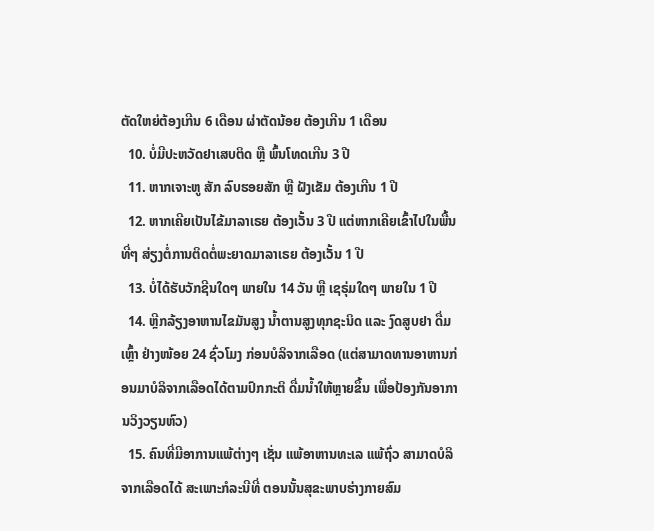ຕັດໃຫຍ່ຕ້ອງເກີນ 6 ເດືອນ ຜ່າຕັດນ້ອຍ ຕ້ອງເກີນ 1 ເດືອນ
  10. ບໍ່ມີປະຫວັດຢາເສບຕິດ ຫຼື ພົ້ນໂທດເກີນ 3 ປີ
  11. ຫາກເຈາະຫູ ສັກ ລົບຮອຍສັກ ຫຼື ຝັງເຂັມ ຕ້ອງເກີນ 1 ປີ
  12. ຫາກເຄີຍເປັນໄຂ້ມາລາເຣຍ ຕ້ອງເວັ້ນ 3 ປີ ແຕ່ຫາກເຄີຍເຂົ້າໄປໃນພື້ນທີ່ໆ ສ່ຽງຕໍ່ການຕິດຕໍ່ພະຍາດມາລາເຣຍ ຕ້ອງເວັ້ນ 1 ປີ
  13. ບໍ່ໄດ້ຮັບວັກຊີນໃດໆ ພາຍໃນ 14 ວັນ ຫຼື ເຊຣຸ່ມໃດໆ ພາຍໃນ 1 ປີ
  14. ຫຼີກລ້ຽງອາຫານໄຂມັນສູງ ນໍ້າຕານສູງທຸກຊະນິດ ແລະ ງົດສູບຢາ ດື່ມເຫຼົ້າ ຢ່າງໜ້ອຍ 24 ຊົ່ວໂມງ ກ່ອນບໍລິຈາກເລືອດ (ແຕ່ສາມາດທານອາຫານກ່ອນມາບໍລິຈາກເລືອດໄດ້ຕາມປົກກະຕິ ດື່ມນໍ້າໃຫ້ຫຼາຍຂຶ້ນ ເພື່ອປ້ອງກັນອາການວິງວຽນຫົວ)
  15. ຄົນທີ່ມີອາການແພ້ຕ່າງໆ ເຊັ່ນ ແພ້ອາຫານທະເລ ແພ້ຖົ່ວ ສາມາດບໍລິຈາກເລືອດໄດ້ ສະເພາະກໍລະນີທີ່ ຕອນນັ້ນສຸຂະພາບຮ່າງກາຍສົມ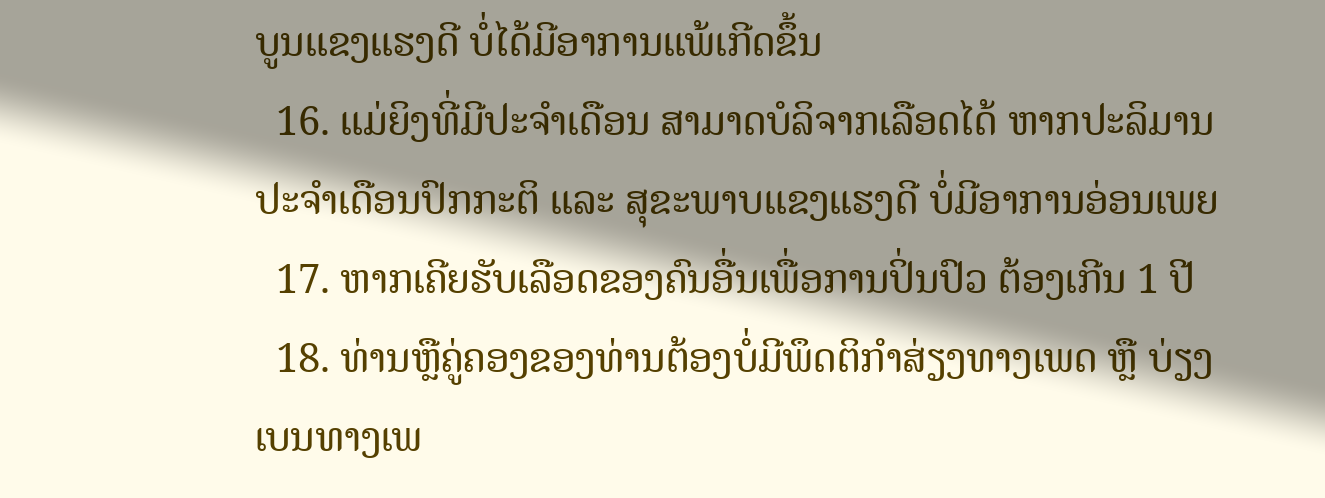ບູນແຂງແຮງດີ ບໍ່ໄດ້ມີອາການແພ້ເກີດຂຶ້ນ
  16. ແມ່ຍິງທີ່ມີປະຈໍາເດືອນ ສາມາດບໍລິຈາກເລືອດໄດ້ ຫາກປະລິມານປະຈໍາເດືອນປົກກະຕິ ແລະ ສຸຂະພາບແຂງແຮງດີ ບໍ່ມີອາການອ່ອນເພຍ
  17. ຫາກເຄີຍຮັບເລືອດຂອງຄົນອື່ນເພື່ອການປິ່ນປົວ ຕ້ອງເກີນ 1 ປີ
  18. ທ່ານຫຼືຄູ່ຄອງຂອງທ່ານຕ້ອງບໍ່ມີພຶດຕິກໍາສ່ຽງທາງເພດ ຫຼື ບ່ຽງເບນທາງເພ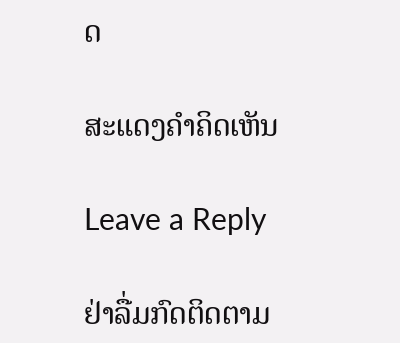ດ

ສະແດງຄຳຄິດເຫັນ

Leave a Reply

ຢ່າລື່ມກົດຕິດຕາມ